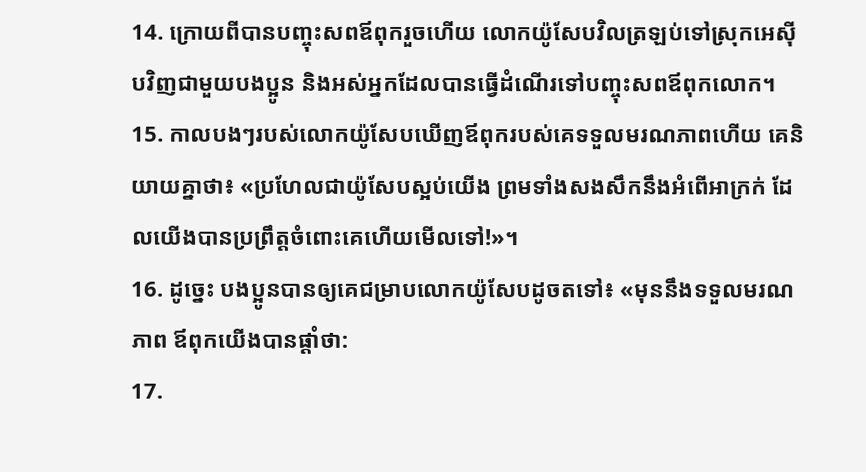14. ក្រោយពីបានបញ្ចុះសពឪពុករួចហើយ លោកយ៉ូសែបវិលត្រឡប់ទៅស្រុកអេស៊ីបវិញជាមួយបងប្អូន និងអស់អ្នកដែលបានធ្វើដំណើរទៅបញ្ចុះសពឪពុកលោក។
15. កាលបងៗរបស់លោកយ៉ូសែបឃើញឪពុករបស់គេទទួលមរណភាពហើយ គេនិយាយគ្នាថា៖ «ប្រហែលជាយ៉ូសែបស្អប់យើង ព្រមទាំងសងសឹកនឹងអំពើអាក្រក់ ដែលយើងបានប្រព្រឹត្តចំពោះគេហើយមើលទៅ!»។
16. ដូច្នេះ បងប្អូនបានឲ្យគេជម្រាបលោកយ៉ូសែបដូចតទៅ៖ «មុននឹងទទួលមរណភាព ឪពុកយើងបានផ្ដាំថា:
17.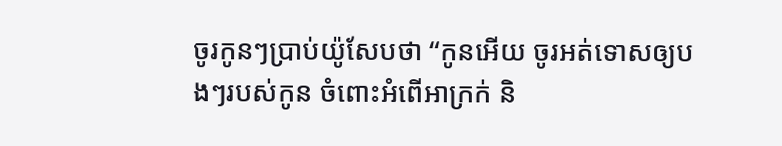ចូរកូនៗប្រាប់យ៉ូសែបថា “កូនអើយ ចូរអត់ទោសឲ្យបងៗរបស់កូន ចំពោះអំពើអាក្រក់ និ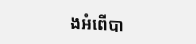ងអំពើបា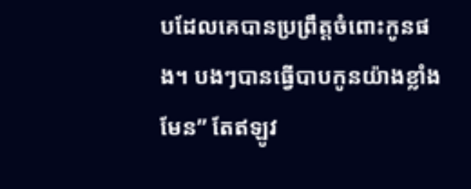បដែលគេបានប្រព្រឹត្តចំពោះកូនផង។ បងៗបានធ្វើបាបកូនយ៉ាងខ្លាំងមែន” តែឥឡូវ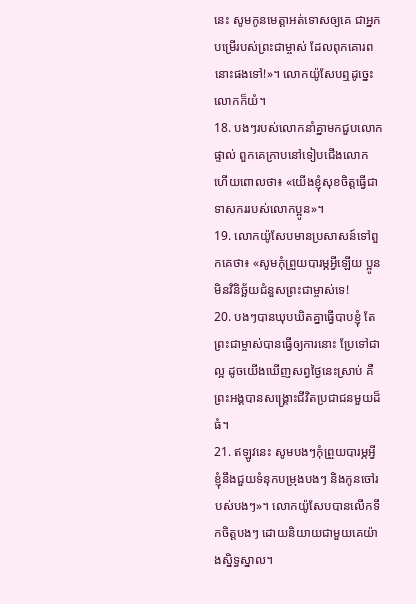នេះ សូមកូនមេត្តាអត់ទោសឲ្យគេ ជាអ្នកបម្រើរបស់ព្រះជាម្ចាស់ ដែលពុកគោរពនោះផងទៅ!»។ លោកយ៉ូសែបឮដូច្នេះ លោកក៏យំ។
18. បងៗរបស់លោកនាំគ្នាមកជួបលោកផ្ទាល់ ពួកគេក្រាបនៅទៀបជើងលោក ហើយពោលថា៖ «យើងខ្ញុំសុខចិត្តធ្វើជាទាសកររបស់លោកប្អូន»។
19. លោកយ៉ូសែបមានប្រសាសន៍ទៅពួកគេថា៖ «សូមកុំព្រួយបារម្ភអ្វីឡើយ ប្អូនមិនវិនិច្ឆ័យជំនួសព្រះជាម្ចាស់ទេ!
20. បងៗបានឃុបឃិតគ្នាធ្វើបាបខ្ញុំ តែព្រះជាម្ចាស់បានធ្វើឲ្យការនោះ ប្រែទៅជាល្អ ដូចយើងឃើញសព្វថ្ងៃនេះស្រាប់ គឺព្រះអង្គបានសង្គ្រោះជីវិតប្រជាជនមួយដ៏ធំ។
21. ឥឡូវនេះ សូមបងៗកុំព្រួយបារម្ភអ្វី ខ្ញុំនឹងជួយទំនុកបម្រុងបងៗ និងកូនចៅរបស់បងៗ»។ លោកយ៉ូសែបបានលើកទឹកចិត្តបងៗ ដោយនិយាយជាមួយគេយ៉ាងស្និទ្ធស្នាល។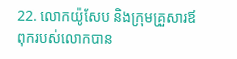22. លោកយ៉ូសែប និងក្រុមគ្រួសារឪពុករបស់លោកបាន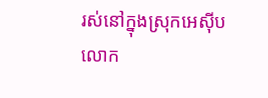រស់នៅក្នុងស្រុកអេស៊ីប លោក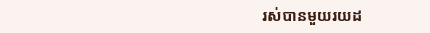រស់បានមួយរយដ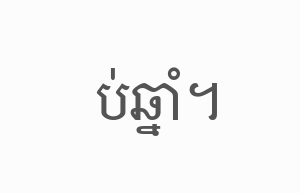ប់ឆ្នាំ។